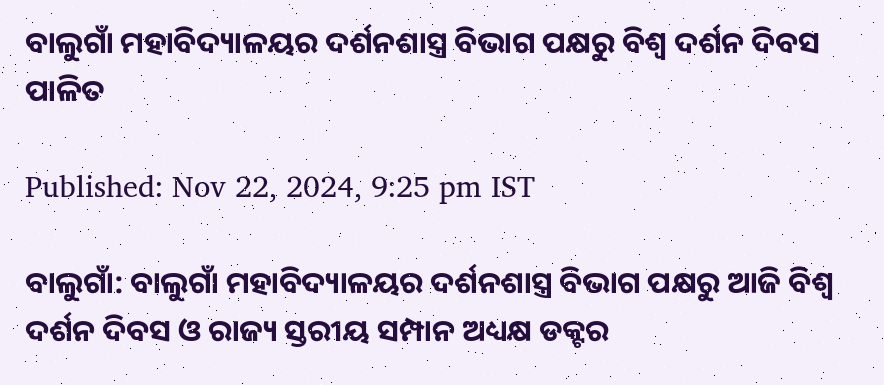ବାଲୁଗାଁ ମହାବିଦ୍ୟାଳୟର ଦର୍ଶନଶାସ୍ତ୍ର ବିଭାଗ ପକ୍ଷରୁ ବିଶ୍ୱ ଦର୍ଶନ ଦିବସ ପାଳିତ

Published: Nov 22, 2024, 9:25 pm IST

ବାଲୁଗାଁ: ବାଲୁଗାଁ ମହାବିଦ୍ୟାଳୟର ଦର୍ଶନଶାସ୍ତ୍ର ବିଭାଗ ପକ୍ଷରୁ ଆଜି ବିଶ୍ୱ ଦର୍ଶନ ଦିବସ ଓ ରାଜ୍ୟ ସ୍ତରୀୟ ସମ୍ପାନ ଅଧ୍ୟକ୍ଷ ଡକ୍ଟର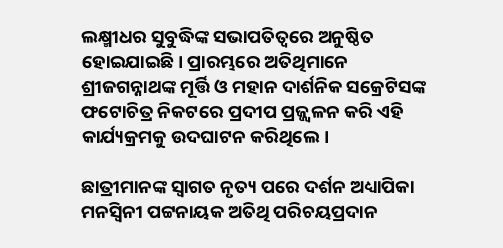ଲକ୍ଷ୍ମୀଧର ସୁବୁଦ୍ଧିଙ୍କ ସଭାପତିତ୍ୱରେ ଅନୁଷ୍ଠିତ ହୋଇଯାଇଛି। ପ୍ରାରମ୍ଭରେ ଅତିଥିମାନେ ଶ୍ରୀଜଗନ୍ନାଥଙ୍କ ମୂର୍ତ୍ତି ଓ ମହାନ ଦାର୍ଶନିକ ସକ୍ରେଟିସଙ୍କ ଫଟୋଚିତ୍ର ନିକଟରେ ପ୍ରଦୀପ ପ୍ରଜ୍ଜ୍ୱଳନ କରି ଏହି କାର୍ଯ୍ୟକ୍ରମକୁ ଉଦଘାଟନ କରିଥିଲେ।

ଛାତ୍ରୀମାନଙ୍କ ସ୍ୱାଗତ ନୃତ୍ୟ ପରେ ଦର୍ଶନ ଅଧ୍ୟାପିକା ମନସ୍ବିନୀ ପଟ୍ଟନାୟକ ଅତିଥି ପରିଚୟପ୍ରଦାନ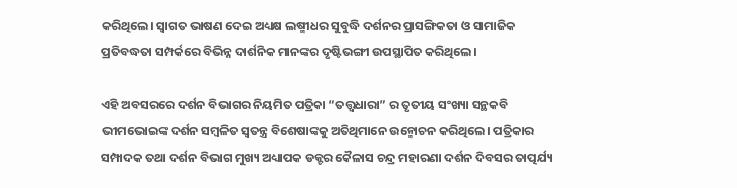କରିଥିଲେ। ସ୍ୱାଗତ ଭାଷଣ ଦେଇ ଅଧ୍ୟକ୍ଷ ଲଷ୍ମୀଧର ସୁବୁଦ୍ଧି ଦର୍ଶନର ପ୍ରାସଙ୍ଗିକତା ଓ ସାମାଜିକ ପ୍ରତିବଦ୍ଧତା ସମ୍ପର୍କରେ ବିଭିନ୍ନ ଦାର୍ଶନିକ ମାନଙ୍କର ଦୃଷ୍ଟିଭଙ୍ଗୀ ଉପସ୍ଥାପିତ କରିଥିଲେ।

ଏହି ଅବସରରେ ଦର୍ଶନ ବିଭାଗର ନିୟମିତ ପତ୍ରିକା “ତତ୍ତ୍ୱଧାରା” ର ତୃତୀୟ ସଂଖ୍ୟା ସନ୍ଥକବି ଭୀମଭୋଇଙ୍କ ଦର୍ଶନ ସମ୍ବଳିତ ସ୍ୱତନ୍ତ୍ର ବିଶେଷାଙ୍କକୁ ଅତିଥିମାନେ ଉନ୍ମୋଚନ କରିଥିଲେ। ପତ୍ରିକାର ସମ୍ପାଦକ ତଥା ଦର୍ଶନ ବିଭାଗ ମୁଖ୍ୟ ଅଧ୍ୟାପକ ଡକ୍ଟର କୈଳାସ ଚନ୍ଦ୍ର ମହାରଣା ଦର୍ଶନ ଦିବସର ତାତ୍ପର୍ଯ୍ୟ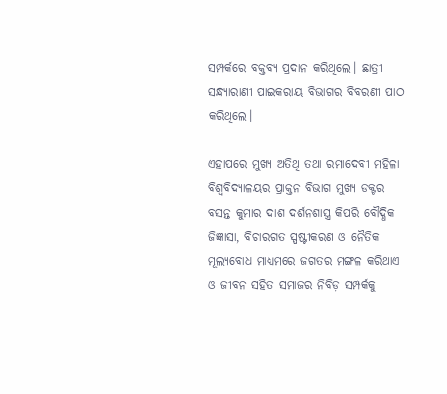ସମ୍ପର୍କରେ ବକ୍ତବ୍ୟ ପ୍ରଦାନ କରିଥିଲେ। ଛାତ୍ରୀ ସନ୍ଧ୍ୟାରାଣୀ ପାଇକରାୟ ବିଭାଗର ବିବରଣୀ ପାଠ କରିଥିଲେ।

ଏହାପରେ ମୁଖ୍ୟ ଅତିଥି ତଥା ରମାଦେବୀ ମହିଳା ବିଶ୍ୱବିଦ୍ୟାଳୟର ପ୍ରାକ୍ତନ ବିଭାଗ ମୁଖ୍ୟ ଡକ୍ଟର ବସନ୍ତ କୁମାର ଦାଶ ଦର୍ଶନଶାସ୍ତ୍ର କିପରି ବୌଦ୍ଧିକ ଜିଜ୍ଞାସା, ବିଚାରଗତ ସ୍ପଷ୍ଟୀକରଣ ଓ ନୈତିକ ମୂଲ୍ୟବୋଧ ମାଧ୍ୟମରେ ଜଗତର ମଙ୍ଗଳ କରିଥାଏ ଓ ଜୀବନ ସହିତ ସମାଜର ନିବିଡ଼ ସମ୍ପର୍କକୁ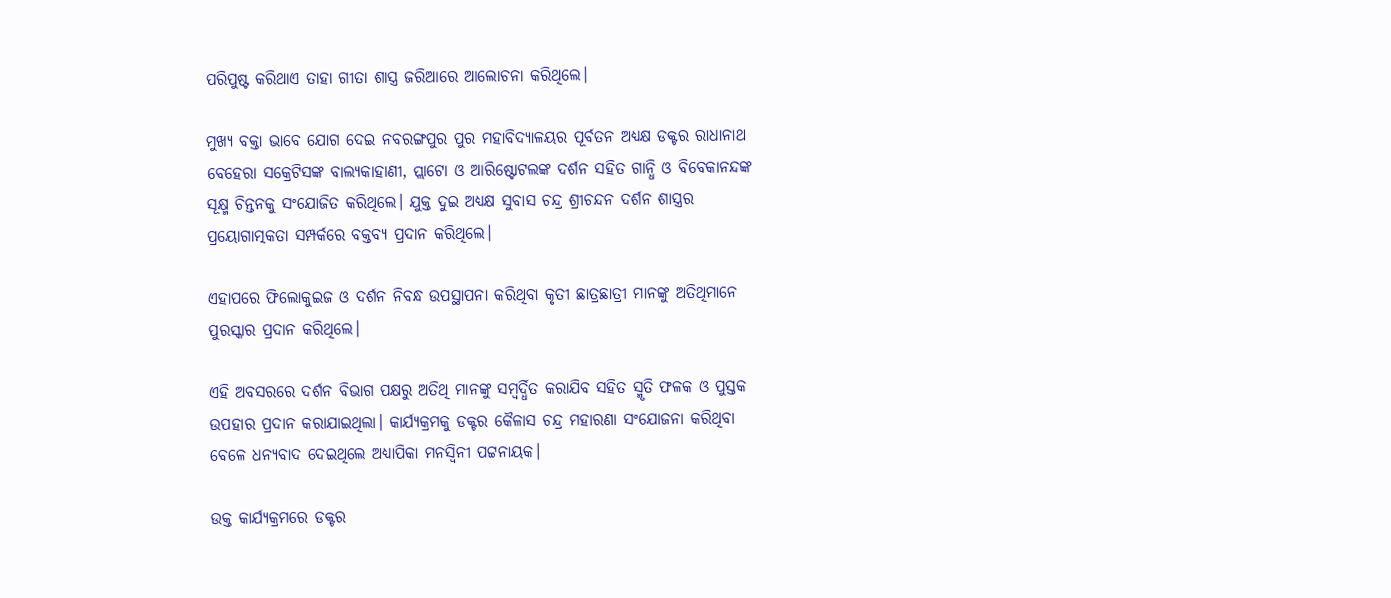ପରିପୁଷ୍ଟ କରିଥାଏ ତାହା ଗୀତା ଶାସ୍ତ୍ର ଜରିଆରେ ଆଲୋଚନା କରିଥିଲେ।

ମୁଖ୍ୟ ବକ୍ତା ଭାବେ ଯୋଗ ଦେଇ ନବରଙ୍ଗପୁର ପୁର ମହାବିଦ୍ୟାଳୟର ପୂର୍ବତନ ଅଧ୍ୟକ୍ଷ ଡକ୍ଟର ରାଧାନାଥ ବେହେରା ସକ୍ରେଟିସଙ୍କ ବାଲ୍ୟକାହାଣୀ, ପ୍ଲାଟୋ ଓ ଆରିଷ୍ଟୋଟଲଙ୍କ ଦର୍ଶନ ସହିତ ଗାନ୍ଧି ଓ ବିବେକାନନ୍ଦଙ୍କ ସୂକ୍ଷ୍ମ ଚିନ୍ତନକୁ ସଂଯୋଜିତ କରିଥିଲେ। ଯୁକ୍ତ ଦୁଇ ଅଧ୍ୟକ୍ଷ ସୁବାସ ଚନ୍ଦ୍ର ଶ୍ରୀଚନ୍ଦନ ଦର୍ଶନ ଶାସ୍ତ୍ରର ପ୍ରୟୋଗାତ୍ମକତା ସମ୍ପର୍କରେ ବକ୍ତବ୍ୟ ପ୍ରଦାନ କରିଥିଲେ।

ଏହାପରେ ଫିଲୋକୁଇଜ ଓ ଦର୍ଶନ ନିବନ୍ଧ ଉପସ୍ଥାପନା କରିଥିବା କୃତୀ ଛାତ୍ରଛାତ୍ରୀ ମାନଙ୍କୁ ଅତିଥିମାନେ ପୁରସ୍କାର ପ୍ରଦାନ କରିଥିଲେ।

ଏହି ଅବସରରେ ଦର୍ଶନ ବିଭାଗ ପକ୍ଷରୁ ଅତିଥି ମାନଙ୍କୁ ସମ୍ବର୍ଦ୍ଧିତ କରାଯିବ ସହିତ ସ୍ମୃତି ଫଳକ ଓ ପୁସ୍ତକ ଉପହାର ପ୍ରଦାନ କରାଯାଇଥିଲା। କାର୍ଯ୍ୟକ୍ରମକୁ ଡକ୍ଟର କୈଳାସ ଚନ୍ଦ୍ର ମହାରଣା ସଂଯୋଜନା କରିଥିବା ବେଳେ ଧନ୍ୟବାଦ ଦେଇଥିଲେ ଅଧ୍ୟାପିକା ମନସ୍ବିନୀ ପଟ୍ଟନାୟକ।

ଉକ୍ତ କାର୍ଯ୍ୟକ୍ରମରେ ଡକ୍ଟର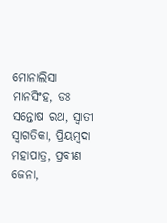ମୋନାଲିସା ମାନସିଂହ, ଡଃ ସନ୍ତୋଷ ରଥ, ସ୍ୱାତୀ ସ୍ଵାଗତିକା, ପ୍ରିୟମ୍ବଦା ମହାପାତ୍ର, ପ୍ରବୀଣ ଜେନା,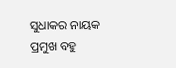ସୁଧାକର ନାୟକ ପ୍ରମୁଖ ବହୁ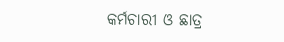କର୍ମଚାରୀ ଓ ଛାତ୍ର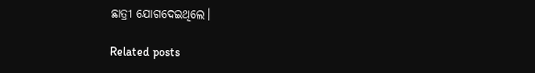ଛାତ୍ରୀ ଯୋଗଦେଇଥିଲେ।

Related posts